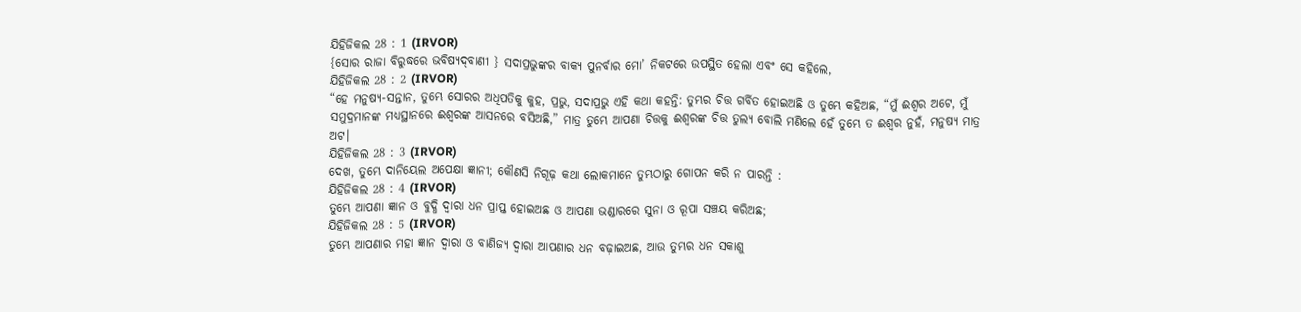ଯିହିଜିକଲ 28 : 1 (IRVOR)
{ସୋର ରାଜା ବିରୁଦ୍ଧରେ ଭବିଷ୍ୟଦ୍‍ବାଣୀ } ସଦାପ୍ରଭୁଙ୍କର ବାକ୍ୟ ପୁନର୍ବାର ମୋ’ ନିକଟରେ ଉପସ୍ଥିତ ହେଲା ଏବଂ ସେ କହିଲେ,
ଯିହିଜିକଲ 28 : 2 (IRVOR)
“ହେ ମନୁଷ୍ୟ-ସନ୍ତାନ, ତୁମ୍ଭେ ସୋରର ଅଧିପତିକୁ କୁହ, ପ୍ରଭୁ, ସଦାପ୍ରଭୁ ଏହି କଥା କହନ୍ତି: ତୁମ୍ଭର ଚିତ୍ତ ଗର୍ବିତ ହୋଇଅଛି ଓ ତୁମ୍ଭେ କହିଅଛ, “ମୁଁ ଈଶ୍ୱର ଅଟେ, ମୁଁ ସମୁଦ୍ରମାନଙ୍କ ମଧ୍ୟସ୍ଥାନରେ ଈଶ୍ୱରଙ୍କ ଆସନରେ ବସିଅଛି,” ମାତ୍ର ତୁମ୍ଭେ ଆପଣା ଚିତ୍ତକୁ ଈଶ୍ୱରଙ୍କ ଚିତ୍ତ ତୁଲ୍ୟ ବୋଲି ମଣିଲେ ହେଁ ତୁମ୍ଭେ ତ ଈଶ୍ୱର ନୁହଁ, ମନୁଷ୍ୟ ମାତ୍ର ଅଟ।
ଯିହିଜିକଲ 28 : 3 (IRVOR)
ଦେଖ, ତୁମ୍ଭେ ଦାନିୟେଲ ଅପେକ୍ଷା ଜ୍ଞାନୀ; କୌଣସି ନିଗୂଢ଼ କଥା ଲୋକମାନେ ତୁମ୍ଭଠାରୁ ଗୋପନ କରି ନ ପାରନ୍ତି :
ଯିହିଜିକଲ 28 : 4 (IRVOR)
ତୁମ୍ଭେ ଆପଣା ଜ୍ଞାନ ଓ ବୁଦ୍ଧି ଦ୍ୱାରା ଧନ ପ୍ରାପ୍ତ ହୋଇଅଛ ଓ ଆପଣା ଭଣ୍ଡାରରେ ସୁନା ଓ ରୂପା ସଞ୍ଚୟ କରିଅଛ;
ଯିହିଜିକଲ 28 : 5 (IRVOR)
ତୁମ୍ଭେ ଆପଣାର ମହା ଜ୍ଞାନ ଦ୍ୱାରା ଓ ବାଣିଜ୍ୟ ଦ୍ୱାରା ଆପଣାର ଧନ ବଢ଼ାଇଅଛ, ଆଉ ତୁମ୍ଭର ଧନ ସକାଶୁ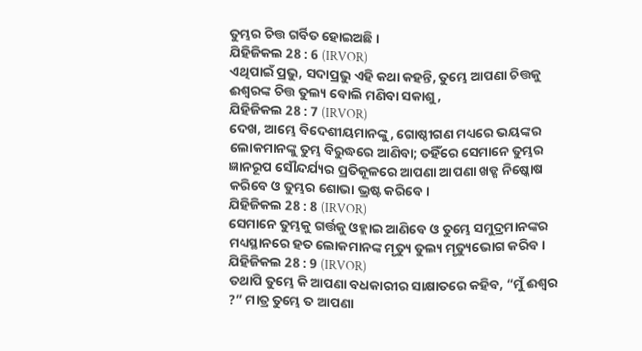ତୁମ୍ଭର ଚିତ୍ତ ଗର୍ବିତ ହୋଇଅଛି।
ଯିହିଜିକଲ 28 : 6 (IRVOR)
ଏଥିପାଇଁ ପ୍ରଭୁ, ସଦାପ୍ରଭୁ ଏହି କଥା କହନ୍ତି, ତୁମ୍ଭେ ଆପଣା ଚିତ୍ତକୁ ଈଶ୍ୱରଙ୍କ ଚିତ୍ତ ତୁଲ୍ୟ ବୋଲି ମଣିବା ସକାଶୁ,
ଯିହିଜିକଲ 28 : 7 (IRVOR)
ଦେଖ, ଆମ୍ଭେ ବିଦେଶୀୟମାନଙ୍କୁ, ଗୋଷ୍ଠୀଗଣ ମଧ୍ୟରେ ଭୟଙ୍କର ଲୋକମାନଙ୍କୁ ତୁମ୍ଭ ବିରୁଦ୍ଧରେ ଆଣିବା; ତହିଁରେ ସେମାନେ ତୁମ୍ଭର ଜ୍ଞାନରୂପ ସୌନ୍ଦର୍ଯ୍ୟର ପ୍ରତିକୂଳରେ ଆପଣା ଆପଣା ଖଡ୍ଗ ନିଷ୍କୋଷ କରିବେ ଓ ତୁମ୍ଭର ଶୋଭା ଭ୍ରଷ୍ଟ କରିବେ।
ଯିହିଜିକଲ 28 : 8 (IRVOR)
ସେମାନେ ତୁମ୍ଭକୁ ଗର୍ତ୍ତକୁ ଓହ୍ଲାଇ ଆଣିବେ ଓ ତୁମ୍ଭେ ସମୁଦ୍ରମାନଙ୍କର ମଧ୍ୟସ୍ଥାନରେ ହତ ଲୋକମାନଙ୍କ ମୃତ୍ୟୁ ତୁଲ୍ୟ ମୃତ୍ୟୁଭୋଗ କରିବ।
ଯିହିଜିକଲ 28 : 9 (IRVOR)
ତଥାପି ତୁମ୍ଭେ କି ଆପଣା ବଧକାରୀର ସାକ୍ଷାତରେ କହିବ, “ମୁଁ ଈଶ୍ୱର ?” ମାତ୍ର ତୁମ୍ଭେ ତ ଆପଣା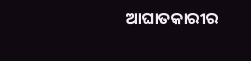ଆଘାତକାରୀର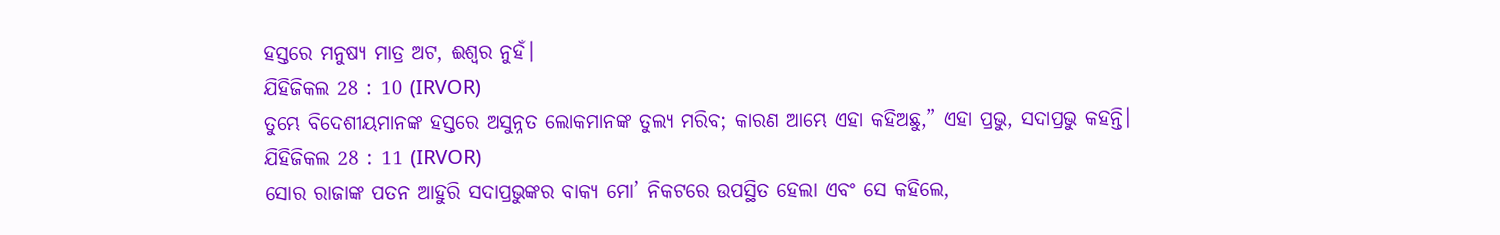ହସ୍ତରେ ମନୁଷ୍ୟ ମାତ୍ର ଅଟ, ଈଶ୍ୱର ନୁହଁ।
ଯିହିଜିକଲ 28 : 10 (IRVOR)
ତୁମ୍ଭେ ବିଦେଶୀୟମାନଙ୍କ ହସ୍ତରେ ଅସୁନ୍ନତ ଲୋକମାନଙ୍କ ତୁଲ୍ୟ ମରିବ; କାରଣ ଆମ୍ଭେ ଏହା କହିଅଛୁ,” ଏହା ପ୍ରଭୁ, ସଦାପ୍ରଭୁ କହନ୍ତି।
ଯିହିଜିକଲ 28 : 11 (IRVOR)
ସୋର ରାଜାଙ୍କ ପତନ ଆହୁରି ସଦାପ୍ରଭୁଙ୍କର ବାକ୍ୟ ମୋ’ ନିକଟରେ ଉପସ୍ଥିତ ହେଲା ଏବଂ ସେ କହିଲେ,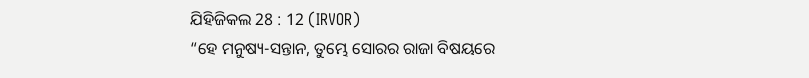ଯିହିଜିକଲ 28 : 12 (IRVOR)
“ହେ ମନୁଷ୍ୟ-ସନ୍ତାନ, ତୁମ୍ଭେ ସୋରର ରାଜା ବିଷୟରେ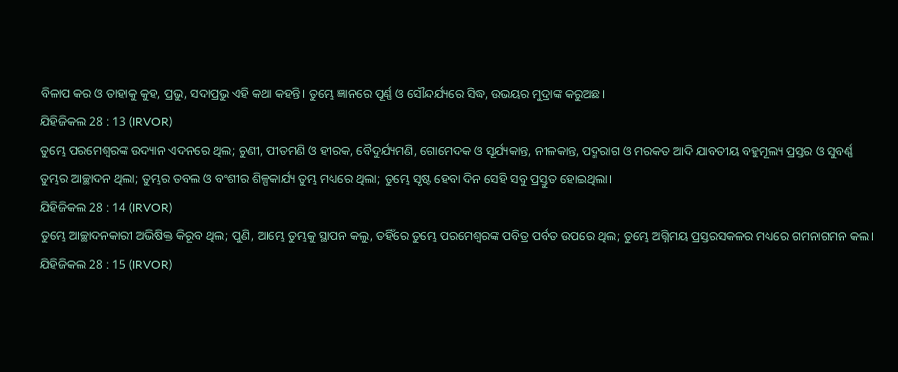ବିଳାପ କର ଓ ତାହାକୁ କୁହ, ପ୍ରଭୁ, ସଦାପ୍ରଭୁ ଏହି କଥା କହନ୍ତି। ତୁମ୍ଭେ ଜ୍ଞାନରେ ପୂର୍ଣ୍ଣ ଓ ସୌନ୍ଦର୍ଯ୍ୟରେ ସିଦ୍ଧ, ଉଭୟର ମୁଦ୍ରାଙ୍କ କରୁଅଛ।
ଯିହିଜିକଲ 28 : 13 (IRVOR)
ତୁମ୍ଭେ ପରମେଶ୍ୱରଙ୍କ ଉଦ୍ୟାନ ଏଦନରେ ଥିଲ; ଚୁଣୀ, ପୀତମଣି ଓ ହୀରକ, ବୈଦୁର୍ଯ୍ୟମଣି, ଗୋମେଦକ ଓ ସୂର୍ଯ୍ୟକାନ୍ତ, ନୀଳକାନ୍ତ, ପଦ୍ମରାଗ ଓ ମରକତ ଆଦି ଯାବତୀୟ ବହୁମୂଲ୍ୟ ପ୍ରସ୍ତର ଓ ସୁବର୍ଣ୍ଣ ତୁମ୍ଭର ଆଚ୍ଛାଦନ ଥିଲା; ତୁମ୍ଭର ତବଲ ଓ ବଂଶୀର ଶିଳ୍ପକାର୍ଯ୍ୟ ତୁମ୍ଭ ମଧ୍ୟରେ ଥିଲା; ତୁମ୍ଭେ ସୃଷ୍ଟ ହେବା ଦିନ ସେହି ସବୁ ପ୍ରସ୍ତୁତ ହୋଇଥିଲା।
ଯିହିଜିକଲ 28 : 14 (IRVOR)
ତୁମ୍ଭେ ଆଚ୍ଛାଦନକାରୀ ଅଭିଷିକ୍ତ କିରୂବ ଥିଲ; ପୁଣି, ଆମ୍ଭେ ତୁମ୍ଭକୁ ସ୍ଥାପନ କଲୁ, ତହିଁରେ ତୁମ୍ଭେ ପରମେଶ୍ୱରଙ୍କ ପବିତ୍ର ପର୍ବତ ଉପରେ ଥିଲ; ତୁମ୍ଭେ ଅଗ୍ନିମୟ ପ୍ରସ୍ତରସକଳର ମଧ୍ୟରେ ଗମନାଗମନ କଲ।
ଯିହିଜିକଲ 28 : 15 (IRVOR)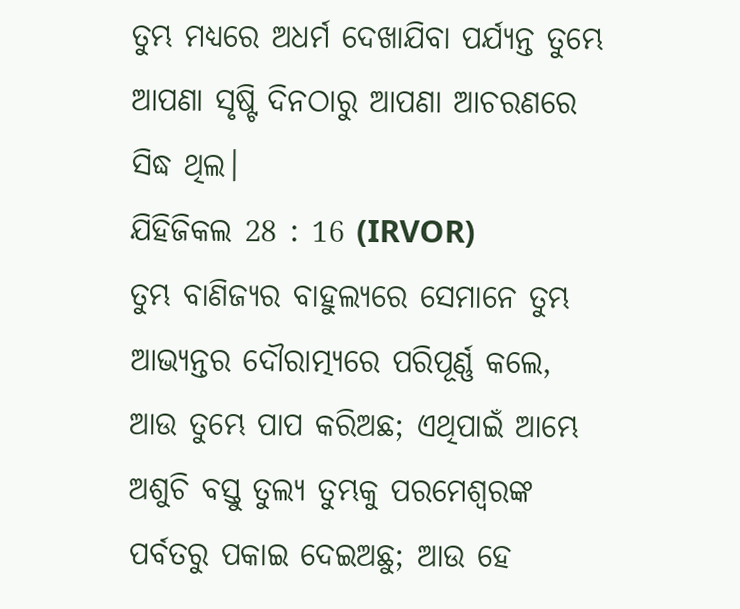ତୁମ୍ଭ ମଧ୍ୟରେ ଅଧର୍ମ ଦେଖାଯିବା ପର୍ଯ୍ୟନ୍ତ ତୁମ୍ଭେ ଆପଣା ସୃଷ୍ଟି ଦିନଠାରୁ ଆପଣା ଆଚରଣରେ ସିଦ୍ଧ ଥିଲ।
ଯିହିଜିକଲ 28 : 16 (IRVOR)
ତୁମ୍ଭ ବାଣିଜ୍ୟର ବାହୁଲ୍ୟରେ ସେମାନେ ତୁମ୍ଭ ଆଭ୍ୟନ୍ତର ଦୌରାତ୍ମ୍ୟରେ ପରିପୂର୍ଣ୍ଣ କଲେ, ଆଉ ତୁମ୍ଭେ ପାପ କରିଅଛ; ଏଥିପାଇଁ ଆମ୍ଭେ ଅଶୁଚି ବସ୍ତୁ ତୁଲ୍ୟ ତୁମ୍ଭକୁ ପରମେଶ୍ୱରଙ୍କ ପର୍ବତରୁ ପକାଇ ଦେଇଅଛୁ; ଆଉ ହେ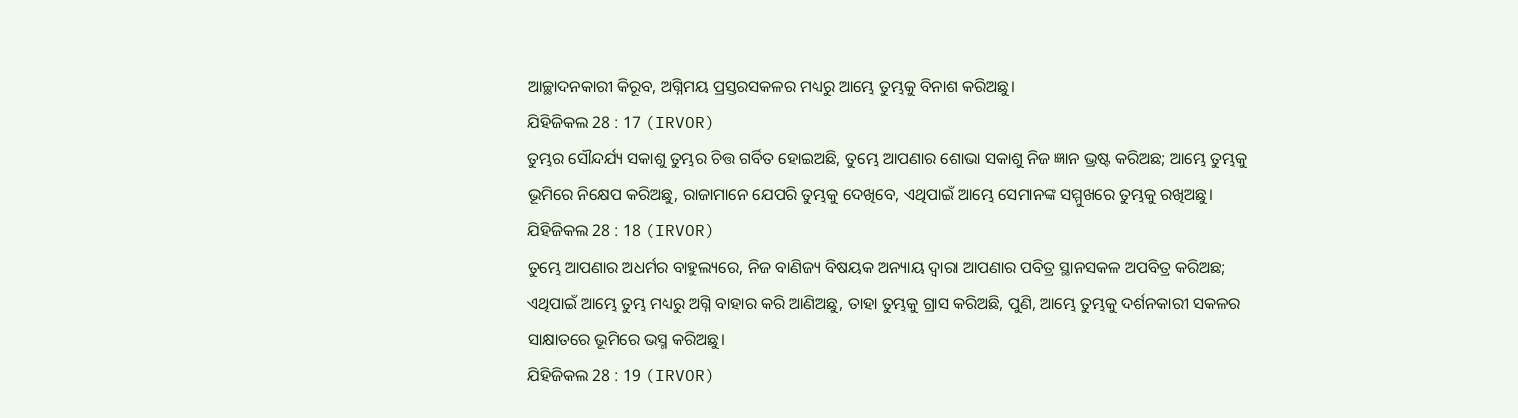ଆଚ୍ଛାଦନକାରୀ କିରୂବ, ଅଗ୍ନିମୟ ପ୍ରସ୍ତରସକଳର ମଧ୍ୟରୁ ଆମ୍ଭେ ତୁମ୍ଭକୁ ବିନାଶ କରିଅଛୁ।
ଯିହିଜିକଲ 28 : 17 (IRVOR)
ତୁମ୍ଭର ସୌନ୍ଦର୍ଯ୍ୟ ସକାଶୁ ତୁମ୍ଭର ଚିତ୍ତ ଗର୍ବିତ ହୋଇଅଛି, ତୁମ୍ଭେ ଆପଣାର ଶୋଭା ସକାଶୁ ନିଜ ଜ୍ଞାନ ଭ୍ରଷ୍ଟ କରିଅଛ; ଆମ୍ଭେ ତୁମ୍ଭକୁ ଭୂମିରେ ନିକ୍ଷେପ କରିଅଛୁ, ରାଜାମାନେ ଯେପରି ତୁମ୍ଭକୁ ଦେଖିବେ, ଏଥିପାଇଁ ଆମ୍ଭେ ସେମାନଙ୍କ ସମ୍ମୁଖରେ ତୁମ୍ଭକୁ ରଖିଅଛୁ।
ଯିହିଜିକଲ 28 : 18 (IRVOR)
ତୁମ୍ଭେ ଆପଣାର ଅଧର୍ମର ବାହୁଲ୍ୟରେ, ନିଜ ବାଣିଜ୍ୟ ବିଷୟକ ଅନ୍ୟାୟ ଦ୍ୱାରା ଆପଣାର ପବିତ୍ର ସ୍ଥାନସକଳ ଅପବିତ୍ର କରିଅଛ; ଏଥିପାଇଁ ଆମ୍ଭେ ତୁମ୍ଭ ମଧ୍ୟରୁ ଅଗ୍ନି ବାହାର କରି ଆଣିଅଛୁ, ତାହା ତୁମ୍ଭକୁ ଗ୍ରାସ କରିଅଛି, ପୁଣି, ଆମ୍ଭେ ତୁମ୍ଭକୁ ଦର୍ଶନକାରୀ ସକଳର ସାକ୍ଷାତରେ ଭୂମିରେ ଭସ୍ମ କରିଅଛୁ।
ଯିହିଜିକଲ 28 : 19 (IRVOR)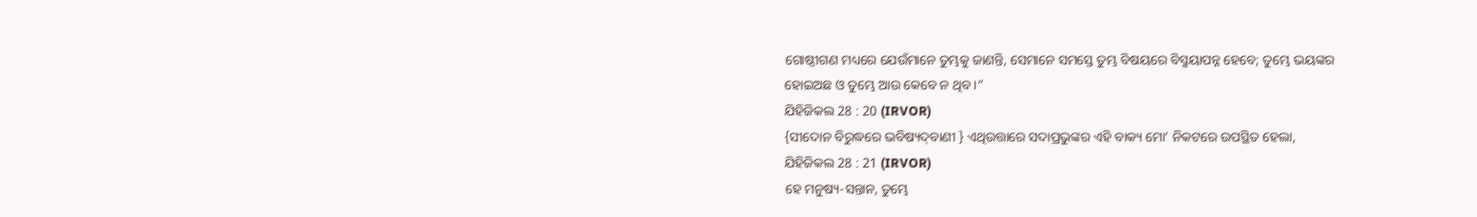ଗୋଷ୍ଠୀଗଣ ମଧ୍ୟରେ ଯେଉଁମାନେ ତୁମ୍ଭକୁ ଜାଣନ୍ତି, ସେମାନେ ସମସ୍ତେ ତୁମ୍ଭ ବିଷୟରେ ବିସ୍ମୟାପନ୍ନ ହେବେ; ତୁମ୍ଭେ ଭୟଙ୍କର ହୋଇଅଛ ଓ ତୁମ୍ଭେ ଆଉ କେବେ ନ ଥିବ।”
ଯିହିଜିକଲ 28 : 20 (IRVOR)
{ସୀଦୋନ ବିରୁଦ୍ଧରେ ଭବିଷ୍ୟଦ୍‍ବାଣୀ } ଏଥିଉତ୍ତାରେ ସଦାପ୍ରଭୁଙ୍କର ଏହି ବାକ୍ୟ ମୋ’ ନିକଟରେ ଉପସ୍ଥିତ ହେଲା,
ଯିହିଜିକଲ 28 : 21 (IRVOR)
ହେ ମନୁଷ୍ୟ-ସନ୍ତାନ, ତୁମ୍ଭେ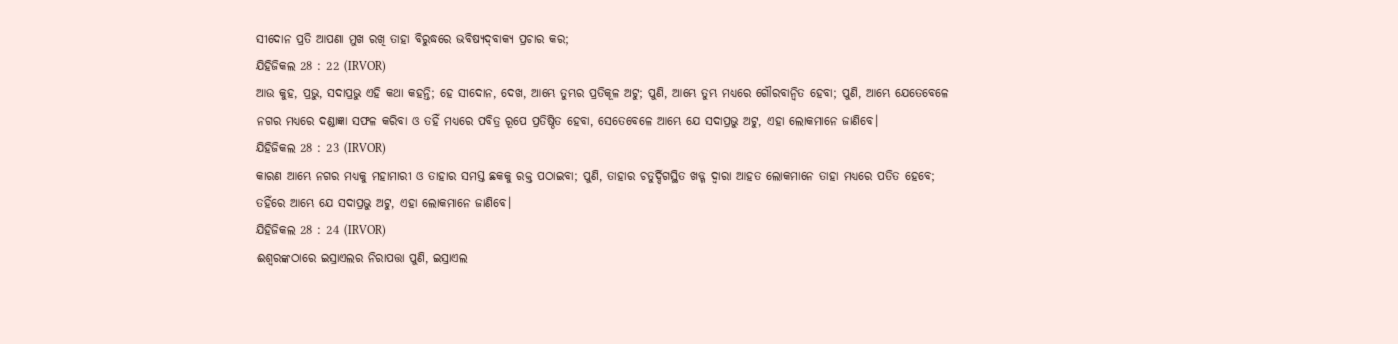ସୀଦୋନ ପ୍ରତି ଆପଣା ମୁଖ ରଖି ତାହା ବିରୁଦ୍ଧରେ ଭବିଷ୍ୟଦ୍‍ବାକ୍ୟ ପ୍ରଚାର କର;
ଯିହିଜିକଲ 28 : 22 (IRVOR)
ଆଉ କୁହ, ପ୍ରଭୁ, ସଦାପ୍ରଭୁ ଏହି କଥା କହନ୍ତି; ହେ ସୀଦୋନ, ଦେଖ, ଆମ୍ଭେ ତୁମ୍ଭର ପ୍ରତିକୂଳ ଅଟୁ; ପୁଣି, ଆମ୍ଭେ ତୁମ୍ଭ ମଧ୍ୟରେ ଗୌରବାନ୍ୱିତ ହେବା; ପୁଣି, ଆମ୍ଭେ ଯେତେବେଳେ ନଗର ମଧ୍ୟରେ ଦଣ୍ଡାଜ୍ଞା ସଫଳ କରିବା ଓ ତହିଁ ମଧ୍ୟରେ ପବିତ୍ର ରୂପେ ପ୍ରତିଷ୍ଠିତ ହେବା, ସେତେବେଳେ ଆମ୍ଭେ ଯେ ସଦାପ୍ରଭୁ ଅଟୁ, ଏହା ଲୋକମାନେ ଜାଣିବେ।
ଯିହିଜିକଲ 28 : 23 (IRVOR)
କାରଣ ଆମ୍ଭେ ନଗର ମଧ୍ୟକୁ ମହାମାରୀ ଓ ତାହାର ସମସ୍ତ ଛକକୁ ରକ୍ତ ପଠାଇବା; ପୁଣି, ତାହାର ଚତୁର୍ଦ୍ଦିଗସ୍ଥିତ ଖଡ୍ଗ ଦ୍ୱାରା ଆହତ ଲୋକମାନେ ତାହା ମଧ୍ୟରେ ପତିତ ହେବେ; ତହିଁରେ ଆମ୍ଭେ ଯେ ସଦାପ୍ରଭୁ ଅଟୁ, ଏହା ଲୋକମାନେ ଜାଣିବେ।
ଯିହିଜିକଲ 28 : 24 (IRVOR)
ଈଶ୍ୱରଙ୍କଠାରେ ଇସ୍ରାଏଲର ନିରାପତ୍ତା ପୁଣି, ଇସ୍ରାଏଲ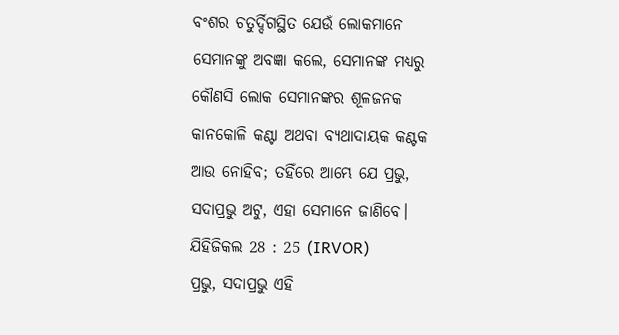ବଂଶର ଚତୁର୍ଦ୍ଦିଗସ୍ଥିତ ଯେଉଁ ଲୋକମାନେ ସେମାନଙ୍କୁ ଅବଜ୍ଞା କଲେ, ସେମାନଙ୍କ ମଧ୍ୟରୁ କୌଣସି ଲୋକ ସେମାନଙ୍କର ଶୂଳଜନକ କାନକୋଳି କଣ୍ଟା ଅଥବା ବ୍ୟଥାଦାୟକ କଣ୍ଟକ ଆଉ ନୋହିବ; ତହିଁରେ ଆମ୍ଭେ ଯେ ପ୍ରଭୁ, ସଦାପ୍ରଭୁ ଅଟୁ, ଏହା ସେମାନେ ଜାଣିବେ।
ଯିହିଜିକଲ 28 : 25 (IRVOR)
ପ୍ରଭୁ, ସଦାପ୍ରଭୁ ଏହି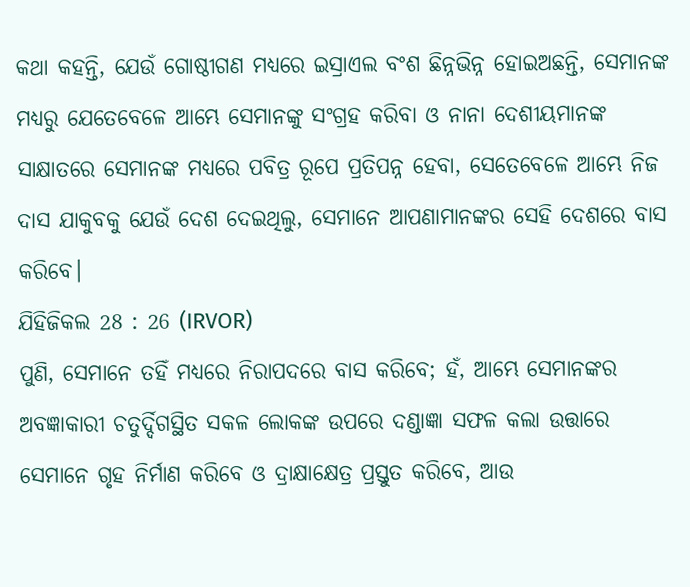କଥା କହନ୍ତି, ଯେଉଁ ଗୋଷ୍ଠୀଗଣ ମଧ୍ୟରେ ଇସ୍ରାଏଲ ବଂଶ ଛିନ୍ନଭିନ୍ନ ହୋଇଅଛନ୍ତି, ସେମାନଙ୍କ ମଧ୍ୟରୁ ଯେତେବେଳେ ଆମ୍ଭେ ସେମାନଙ୍କୁ ସଂଗ୍ରହ କରିବା ଓ ନାନା ଦେଶୀୟମାନଙ୍କ ସାକ୍ଷାତରେ ସେମାନଙ୍କ ମଧ୍ୟରେ ପବିତ୍ର ରୂପେ ପ୍ରତିପନ୍ନ ହେବା, ସେତେବେଳେ ଆମ୍ଭେ ନିଜ ଦାସ ଯାକୁବକୁ ଯେଉଁ ଦେଶ ଦେଇଥିଲୁ, ସେମାନେ ଆପଣାମାନଙ୍କର ସେହି ଦେଶରେ ବାସ କରିବେ।
ଯିହିଜିକଲ 28 : 26 (IRVOR)
ପୁଣି, ସେମାନେ ତହିଁ ମଧ୍ୟରେ ନିରାପଦରେ ବାସ କରିବେ; ହଁ, ଆମ୍ଭେ ସେମାନଙ୍କର ଅବଜ୍ଞାକାରୀ ଚତୁର୍ଦ୍ଦିଗସ୍ଥିତ ସକଳ ଲୋକଙ୍କ ଉପରେ ଦଣ୍ଡାଜ୍ଞା ସଫଳ କଲା ଉତ୍ତାରେ ସେମାନେ ଗୃହ ନିର୍ମାଣ କରିବେ ଓ ଦ୍ରାକ୍ଷାକ୍ଷେତ୍ର ପ୍ରସ୍ତୁତ କରିବେ, ଆଉ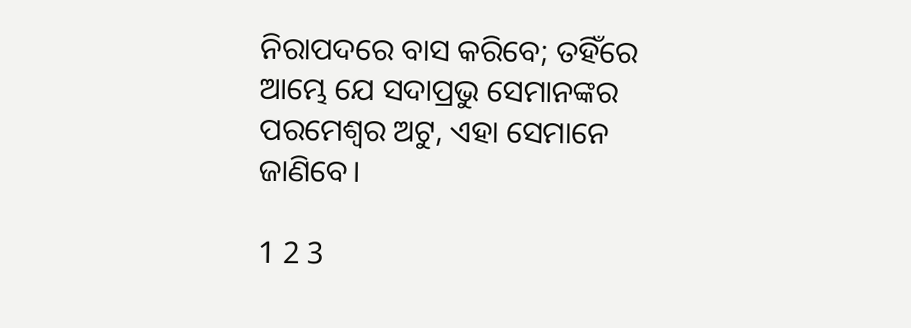ନିରାପଦରେ ବାସ କରିବେ; ତହିଁରେ ଆମ୍ଭେ ଯେ ସଦାପ୍ରଭୁ ସେମାନଙ୍କର ପରମେଶ୍ୱର ଅଟୁ, ଏହା ସେମାନେ ଜାଣିବେ।

1 2 3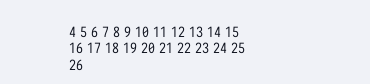4 5 6 7 8 9 10 11 12 13 14 15 16 17 18 19 20 21 22 23 24 25 26